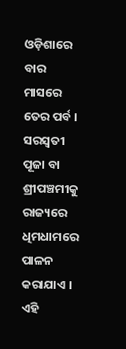ଓଡ଼ିଶାରେ ବାର ମାସରେ ତେର ପର୍ବ । ସରସ୍ବତୀ ପୂଜା ବା ଶ୍ରୀପଞ୍ଚମୀକୁ ରାଜ୍ୟରେ ଧିମଧାମରେ ପାଳନ କରାଯାଏ । ଏହି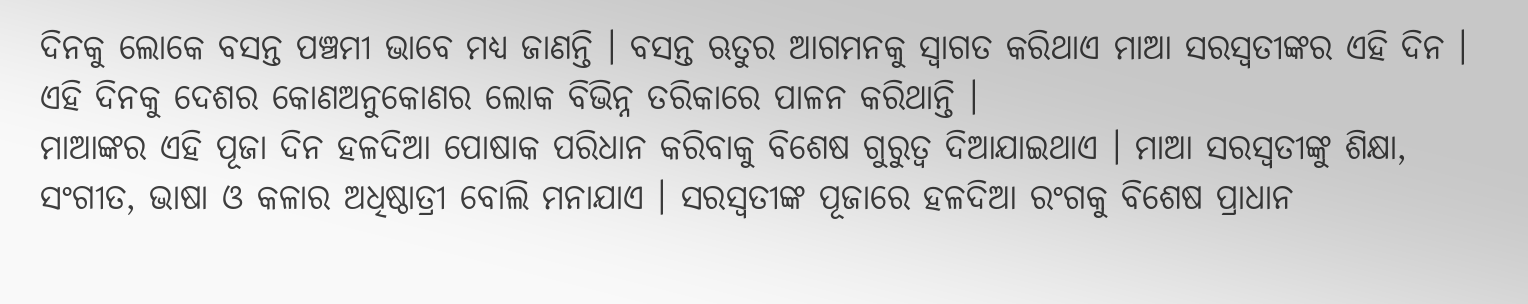ଦିନକୁ ଲୋକେ ବସନ୍ତ ପଞ୍ଚମୀ ଭାବେ ମଧ୍ୟ ଜାଣନ୍ତି । ବସନ୍ତ ଋତୁର ଆଗମନକୁ ସ୍ବାଗତ କରିଥାଏ ମାଆ ସରସ୍ବତୀଙ୍କର ଏହି ଦିନ । ଏହି ଦିନକୁ ଦେଶର କୋଣଅନୁକୋଣର ଲୋକ ବିଭିନ୍ନ ତରିକାରେ ପାଳନ କରିଥାନ୍ତି ।
ମାଆଙ୍କର ଏହି ପୂଜା ଦିନ ହଳଦିଆ ପୋଷାକ ପରିଧାନ କରିବାକୁ ବିଶେଷ ଗୁରୁତ୍ବ ଦିଆଯାଇଥାଏ । ମାଆ ସରସ୍ବତୀଙ୍କୁ ଶିକ୍ଷା, ସଂଗୀତ, ଭାଷା ଓ କଳାର ଅଧିଷ୍ଠାତ୍ରୀ ବୋଲି ମନାଯାଏ । ସରସ୍ବତୀଙ୍କ ପୂଜାରେ ହଳଦିଆ ରଂଗକୁ ବିଶେଷ ପ୍ରାଧାନ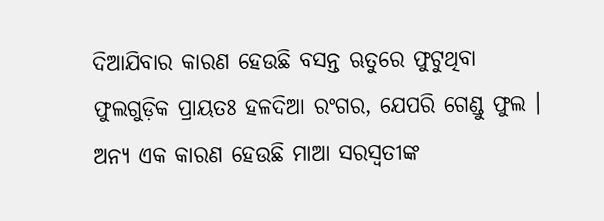ଦିଆଯିବାର କାରଣ ହେଉଛି ବସନ୍ତ ଋତୁରେ ଫୁଟୁଥିବା ଫୁଲଗୁଡ଼ିକ ପ୍ରାୟତଃ ହଳଦିଆ ରଂଗର, ଯେପରି ଗେଣ୍ଡୁ ଫୁଲ ।
ଅନ୍ୟ ଏକ କାରଣ ହେଉଛି ମାଆ ସରସ୍ବତୀଙ୍କ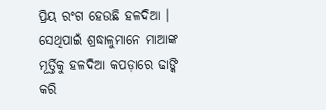ପ୍ରିୟ ରଂଗ ହେଉଛି ହଳଦିଆ । ସେଥିପାଇଁ ଶ୍ରଦ୍ଧାଳୁମାନେ ମାଆଙ୍କ ମୂର୍ତ୍ତିକୁ ହଳଦିଆ କପଡ଼ାରେ ଢାଙ୍କି କରି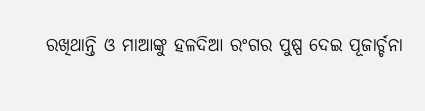ରଖିଥାନ୍ତି ଓ ମାଆଙ୍କୁ ହଳଦିଆ ରଂଗର ପୁଷ୍ପ ଦେଇ ପୂଜାର୍ଚ୍ଚନା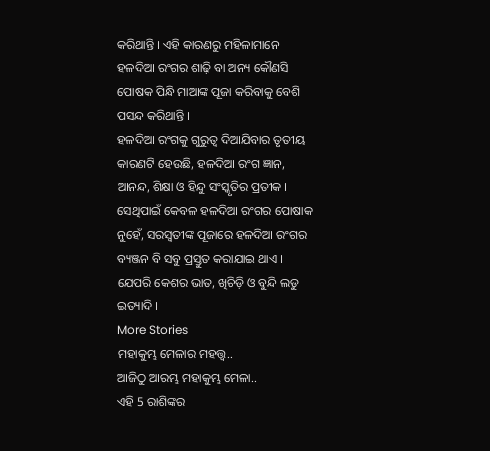କରିଥାନ୍ତି । ଏହି କାରଣରୁ ମହିଳାମାନେ ହଳଦିଆ ରଂଗର ଶାଢ଼ି ବା ଅନ୍ୟ କୌଣସି ପୋଷକ ପିନ୍ଧି ମାଆଙ୍କ ପୂଜା କରିବାକୁ ବେଶି ପସନ୍ଦ କରିଥାନ୍ତି ।
ହଳଦିଆ ରଂଗକୁ ଗୁରୁତ୍ବ ଦିଆଯିବାର ତୃତୀୟ କାରଣଟି ହେଉଛି, ହଳଦିଆ ରଂଗ ଜ୍ଞାନ, ଆନନ୍ଦ, ଶିକ୍ଷା ଓ ହିନ୍ଦୁ ସଂସ୍କୃତିର ପ୍ରତୀକ । ସେଥିପାଇଁ କେବଳ ହଳଦିଆ ରଂଗର ପୋଷାକ ନୁହେଁ, ସରସ୍ବତୀଙ୍କ ପୂଜାରେ ହଳଦିଆ ରଂଗର ବ୍ୟଞ୍ଜନ ବି ସବୁ ପ୍ରସ୍ତୁତ କରାଯାଇ ଥାଏ । ଯେପରି କେଶର ଭାତ, ଖିଚିଡ଼ି ଓ ବୁନ୍ଦି ଲଡୁ ଇତ୍ୟାଦି ।
More Stories
ମହାକୁମ୍ଭ ମେଳାର ମହତ୍ତ୍ବ..
ଆଜିଠୁ ଆରମ୍ଭ ମହାକୁମ୍ଭ ମେଳା..
ଏହି 5 ରାଶିଙ୍କର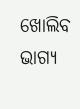ଖୋଲିବ ଭାଗ୍ୟ